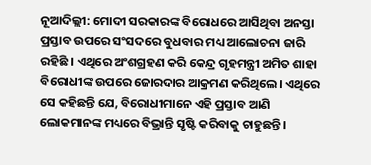ନୂଆଦିଲ୍ଲୀ: ମୋଦୀ ସରକାରଙ୍କ ବିରୋଧରେ ଆସିଥିବା ଅନସ୍ତା ପ୍ରସ୍ତାବ ଉପରେ ସଂସଦରେ ବୁଧବାର ମଧ୍ୟ ଆଲୋଚନା ଜାରି ରହିଛି । ଏଥିରେ ଅଂଶଗ୍ରହଣ କରି କେନ୍ଦ୍ର ଗୃହମନ୍ତ୍ରୀ ଅମିତ ଶାହା ବିରୋଧୀଙ୍କ ଉପରେ ଜୋରଦାର ଆକ୍ରମଣ କରିଥିଲେ। ଏଥିରେ ସେ କହିଛନ୍ତି ଯେ, ବିରୋଧୀମାନେ ଏହି ପ୍ରସ୍ତାବ ଆଣି ଲୋକମାନଙ୍କ ମଧ୍ୟରେ ବିଭ୍ରାନ୍ତି ସୃଷ୍ଟି କରିବାକୁ ଚାହୁଛନ୍ତି ।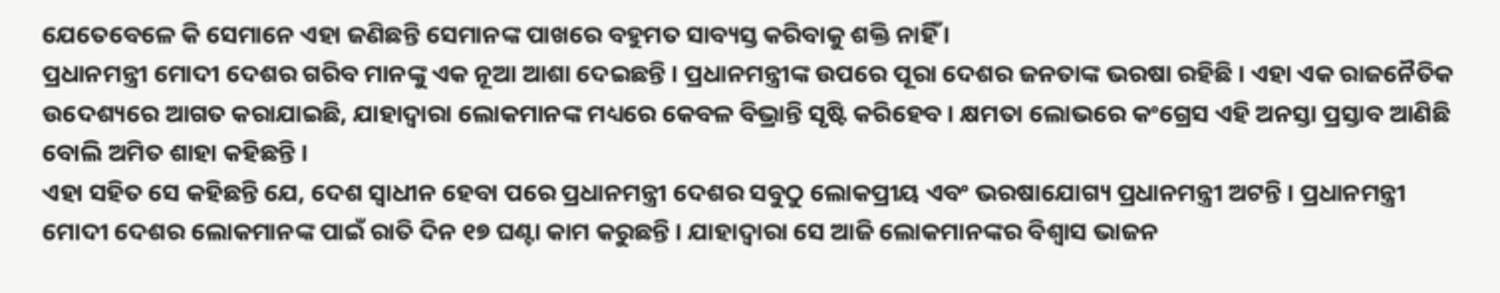ଯେତେବେଳେ କି ସେମାନେ ଏହା ଜଣିଛନ୍ତି ସେମାନଙ୍କ ପାଖରେ ବହୁମତ ସାବ୍ୟସ୍ତ କରିବାକୁ ଶକ୍ତି ନାହିଁ ।
ପ୍ରଧାନମନ୍ତ୍ରୀ ମୋଦୀ ଦେଶର ଗରିବ ମାନଙ୍କୁ ଏକ ନୂଆ ଆଶା ଦେଇଛନ୍ତି । ପ୍ରଧାନମନ୍ତ୍ରୀଙ୍କ ଉପରେ ପୂରା ଦେଶର ଜନତାଙ୍କ ଭରଷା ରହିଛି । ଏହା ଏକ ରାଜନୈତିକ ଉଦେଶ୍ୟରେ ଆଗତ କରାଯାଇଛି, ଯାହାଦ୍ୱାରା ଲୋକମାନଙ୍କ ମଧ୍ୟରେ କେବଳ ବିଭ୍ରାନ୍ତି ସୃଷ୍ଟି କରିହେବ । କ୍ଷମତା ଲୋଭରେ କଂଗ୍ରେସ ଏହି ଅନସ୍ତା ପ୍ରସ୍ତାବ ଆଣିଛି ବୋଲି ଅମିତ ଶାହା କହିଛନ୍ତି ।
ଏହା ସହିତ ସେ କହିଛନ୍ତି ଯେ, ଦେଶ ସ୍ୱାଧୀନ ହେବା ପରେ ପ୍ରଧାନମନ୍ତ୍ରୀ ଦେଶର ସବୁଠୁ ଲୋକପ୍ରୀୟ ଏବଂ ଭରଷାଯୋଗ୍ୟ ପ୍ରଧାନମନ୍ତ୍ରୀ ଅଟନ୍ତି । ପ୍ରଧାନମନ୍ତ୍ରୀ ମୋଦୀ ଦେଶର ଲୋକମାନଙ୍କ ପାଇଁ ରାତି ଦିନ ୧୭ ଘଣ୍ଟା କାମ କରୁଛନ୍ତି । ଯାହାଦ୍ୱାରା ସେ ଆଜି ଲୋକମାନଙ୍କର ବିଶ୍ୱାସ ଭାଜନ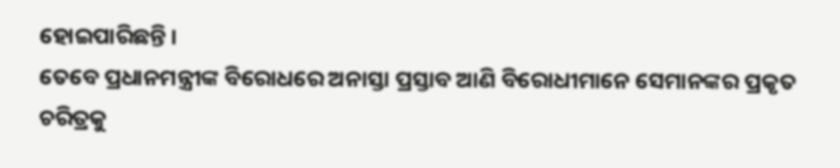ହୋଇପାରିଛନ୍ତି ।
ତେବେ ପ୍ରଧାନମନ୍ତ୍ରୀଙ୍କ ବିରୋଧରେ ଅନାସ୍ତା ପ୍ରସ୍ତାବ ଆଣି ବିରୋଧୀମାନେ ସେମାନଙ୍କର ପ୍ରକୃତ ଚରିତ୍ରକୁ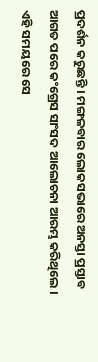ପ୍ରଦର୍ଶନ କରୁଛନ୍ତି । ମଙ୍ଗଳବାର ଲୋକସଭାରେ ଅନସ୍ତା ପ୍ରସ୍ତାବ ଆଗତ ପରେ କଂଗ୍ରେସ ସାଂସଦ ଆଲୋଚନା ଆରମ୍ଭ କରିଥିଲେ । ଏହି ସମୟରେ ସେ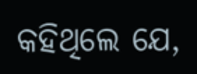କହିଥିଲେ ଯେ,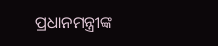ପ୍ରଧାନମନ୍ତ୍ରୀଙ୍କ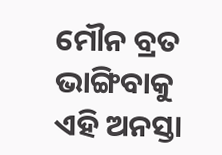ମୌନ ବ୍ରତ ଭାଙ୍ଗିବାକୁ ଏହି ଅନସ୍ତା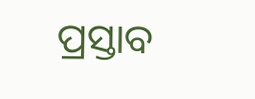ପ୍ରସ୍ତାବ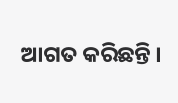ଆଗତ କରିଛନ୍ତି ।